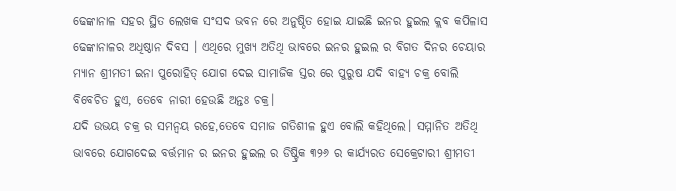ଢେଙ୍କାନାଳ ସହର ସ୍ଥିତ ଲେଖକ ସଂସଦ ଭବନ ରେ ଅନୁଷ୍ଠିତ ହୋଇ ଯାଇଛି ଇନର ହୁଇଲ କ୍ଲବ କପିଳାସ ଢେଙ୍କାନାଳର ଅଧିଷ୍ଠାନ ଦିବସ । ଏଥିରେ ମୁଖ୍ୟ ଅତିଥି ଭାବରେ ଇନର ହୁଇଲ ର ବିଗତ ଦିନର ଚେୟାର ମ୍ୟାନ ଶ୍ରୀମତୀ ଇନା ପୁରୋହିତ୍ ଯୋଗ ଦେଇ ସାମାଜିକ ସ୍ତର ରେ ପୁରୁଷ ଯଦି ବାହ୍ୟ ଚକ୍ର ବୋଲି ବିବେଚିତ ହୁଏ, ତେବେ ନାରୀ ହେଉଛି ଅନ୍ତଃ ଚକ୍ର।
ଯଦି ଉଭୟ ଚକ୍ର ର ସମନ୍ଵୟ ରହେ,ତେବେ ସମାଜ ଗତିଶୀଳ ହୁଏ ବୋଲି କହିଥିଲେ। ସମ୍ମାନିତ ଅତିଥି ଭାବରେ ଯୋଗଦେଇ ବର୍ତ୍ତମାନ ର ଇନର ହୁଇଲ ର ଡିଷ୍ଟ୍ରିକ ୩୨୬ ର କାର୍ଯ୍ୟରତ ସେକ୍ରେଟାରୀ ଶ୍ରୀମତୀ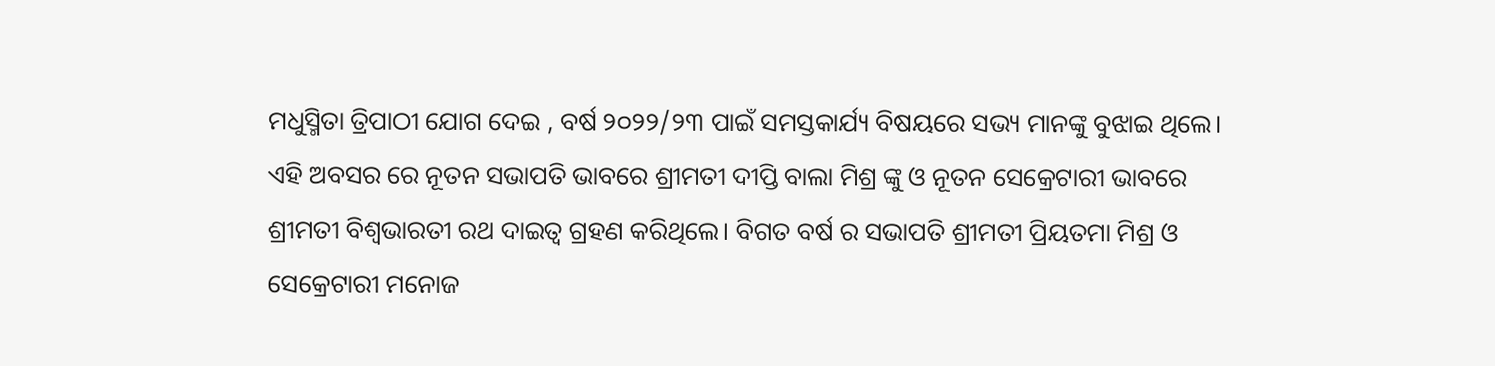ମଧୁସ୍ମିତା ତ୍ରିପାଠୀ ଯୋଗ ଦେଇ , ବର୍ଷ ୨୦୨୨/୨୩ ପାଇଁ ସମସ୍ତକାର୍ଯ୍ୟ ବିଷୟରେ ସଭ୍ୟ ମାନଙ୍କୁ ବୁଝାଇ ଥିଲେ।
ଏହି ଅବସର ରେ ନୂତନ ସଭାପତି ଭାବରେ ଶ୍ରୀମତୀ ଦୀପ୍ତି ବାଲା ମିଶ୍ର ଙ୍କୁ ଓ ନୂତନ ସେକ୍ରେଟାରୀ ଭାବରେ ଶ୍ରୀମତୀ ବିଶ୍ଵଭାରତୀ ରଥ ଦାଇତ୍ୱ ଗ୍ରହଣ କରିଥିଲେ। ବିଗତ ବର୍ଷ ର ସଭାପତି ଶ୍ରୀମତୀ ପ୍ରିୟତମା ମିଶ୍ର ଓ ସେକ୍ରେଟାରୀ ମନୋଜ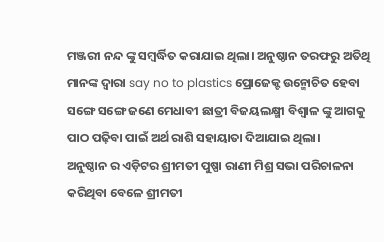ମଞ୍ଜରୀ ନନ୍ଦ ଙ୍କୁ ସମ୍ବର୍ଦ୍ଧିତ କରାଯାଇ ଥିଲା। ଅନୁଷ୍ଠାନ ତରଫରୁ ଅତିଥି ମାନଙ୍କ ଦ୍ଵାରା say no to plastics ପ୍ରୋଜେକ୍ଟ ଉନ୍ମୋଚିତ ହେବା ସଙ୍ଗେ ସଙ୍ଗେ ଜଣେ ମେଧାବୀ ଛାତ୍ରୀ ବିଜୟଲକ୍ଷ୍ମୀ ବିଶ୍ଵାଳ ଙ୍କୁ ଆଗକୁ ପାଠ ପଢ଼ିବା ପାଇଁ ଅର୍ଥ ରାଶି ସହାୟାତା ଦିଆଯାଇ ଥିଲା।
ଅନୁଷ୍ଠାନ ର ଏଡ଼ିଟର ଶ୍ରୀମତୀ ପୁଷ୍ପା ରାଣୀ ମିଶ୍ର ସଭା ପରିଚାଳନା କରିଥିବା ବେଳେ ଶ୍ରୀମତୀ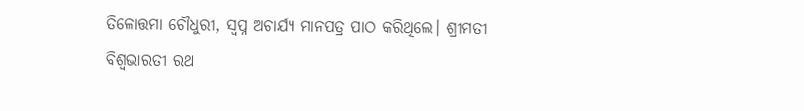ତିଳୋତ୍ତମା ଚୌଧୁରୀ, ସ୍ବପ୍ନ ଅଚାର୍ଯ୍ୟ ମାନପତ୍ର ପାଠ କରିଥିଲେ। ଶ୍ରୀମତୀ ବିଶ୍ଵଭାରତୀ ରଥ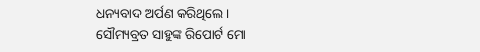ଧନ୍ୟବାଦ ଅର୍ପଣ କରିଥିଲେ।
ସୌମ୍ୟବ୍ରତ ସାହୁଙ୍କ ରିପୋର୍ଟ ମୋ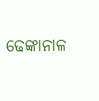ଢେଙ୍କାନାଳ